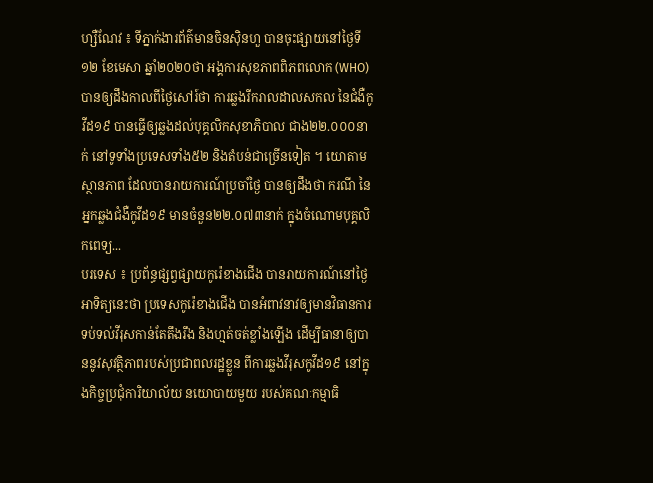ហ្សឺណែវ ៖ ទីភ្នាក់ងារព័ត៌មានចិនស៊ិនហួ បានចុះផ្សាយនៅថ្ងៃទី១២ ខែមេសា ឆ្នាំ២០២០ថា អង្គការសុខភាពពិភពលោក (WHO)បានឲ្យដឹងកាលពីថ្ងៃសៅរ៍ថា ការឆ្លងរីករាលដាលសកល នៃជំងឺកូវីដ១៩ បានធ្វើឲ្យឆ្លងដល់បុគ្គលិកសុខាភិបាល ជាង២២.០០០នាក់ នៅទូទាំងប្រទេសទាំង៥២ និងតំបន់ជាច្រើនទៀត ។ យោតាមស្ថានភាព ដែលបានរាយការណ៍ប្រចាំថ្ងៃ បានឲ្យដឹងថា ករណី នៃអ្នកឆ្លងជំងឺកូវីដ១៩ មានចំនួន២២.០៧៣នាក់ ក្នុងចំណោមបុគ្គលិកពេទ្យ...
បរទេស ៖ ប្រព័ន្ធផ្សព្វផ្សាយកូរ៉េខាងជើង បានរាយការណ៍នៅថ្ងៃអាទិត្យនេះថា ប្រទេសកូរ៉េខាងជើង បានអំពាវនាវឲ្យមានវិធានការ ទប់ទល់វីរុសកាន់តែតឹងរឹង និងហ្មត់ចត់ខ្លាំងឡើង ដើម្បីធានាឲ្យបាននូវសុវត្ថិភាពរបស់ប្រជាពលរដ្ឋខ្លួន ពីការឆ្លងវីរុសកូវីដ១៩ នៅក្នុងកិច្ចប្រជុំការិយាល័យ នយោបាយមួយ របស់គណៈកម្មាធិ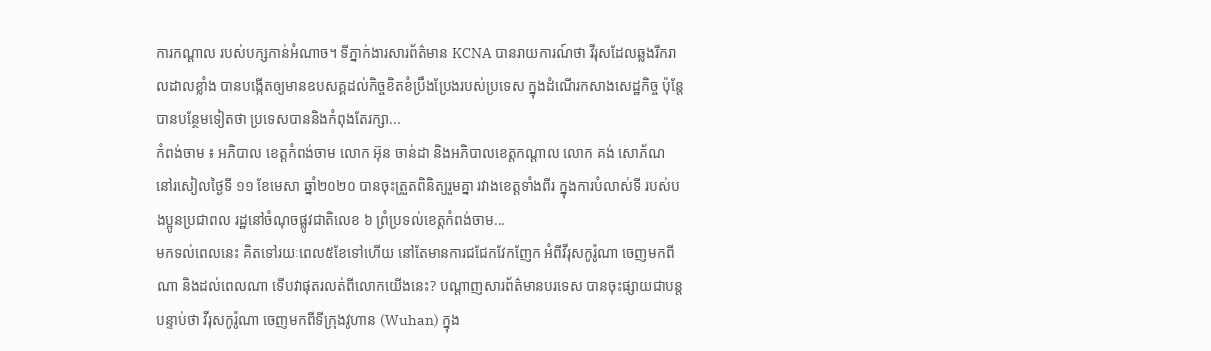ការកណ្ដាល របស់បក្សកាន់អំណាច។ ទីភ្នាក់ងារសារព័ត៌មាន KCNA បានរាយការណ៍ថា វីរុសដែលឆ្លងរីករាលដាលខ្លាំង បានបង្កើតឲ្យមានឧបសគ្គដល់កិច្ចខិតខំប្រឹងប្រែងរបស់ប្រទេស ក្នុងដំណើរកសាងសេដ្ឋកិច្ច ប៉ុន្តែបានបន្ថែមទៀតថា ប្រទេសបាននិងកំពុងតែរក្សា...
កំពង់ចាម ៖ អភិបាល ខេត្តកំពង់ចាម លោក អ៊ុន ចាន់ដា និងអភិបាលខេត្តកណ្តាល លោក គង់ សោភ័ណ នៅរសៀលថ្ងៃទី ១១ ខែមេសា ឆ្នាំ២០២០ បានចុះត្រួតពិនិត្យរួមគ្នា រវាងខេត្តទាំងពីរ ក្នុងការបំលាស់ទី របស់បងប្អូនប្រជាពល រដ្ឋនៅចំណុចផ្លូវជាតិលេខ ៦ ព្រំប្រទល់ខេត្តកំពង់ចាម...
មកទល់ពេលនេះ គិតទៅរយៈពេល៥ខែទៅហើយ នៅតែមានការជជែកវែកញែក អំពីវីរុសកូរ៉ូណា ចេញមកពីណា និងដល់ពេលណា ទើបវាផុតរលត់ពីលោកយើងនេះ? បណ្តាញសារព័ត៌មានបរទេស បានចុះផ្សាយជាបន្តបន្ទាប់ថា វីរុសកូរ៉ូណា ចេញមកពីទីក្រុងវូហាន (Wuhan) ក្នុង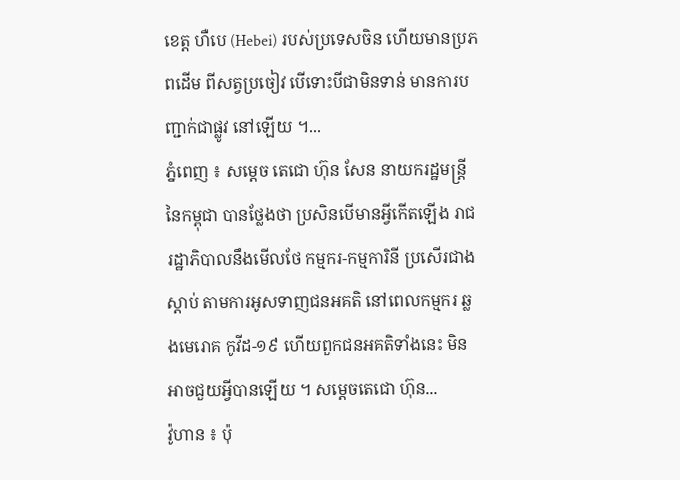ខេត្ត ហឺបេ (Hebei) របស់ប្រទេសចិន ហើយមានប្រភពដើម ពីសត្វប្រចៀវ បើទោះបីជាមិនទាន់ មានការបញ្ជាក់ជាផ្លូវ នៅឡើយ ។...
ភ្នំពេញ ៖ សម្ដេច តេជោ ហ៊ុន សែន នាយករដ្ឋមន្ត្រី នៃកម្ពុជា បានថ្លែងថា ប្រសិនបើមានអ្វីកើតឡើង រាជរដ្ឋាភិបាលនឹងមើលថែ កម្មករ-កម្មការិនី ប្រសើរជាងស្តាប់ តាមការអូសទាញជនអគតិ នៅពេលកម្មករ ឆ្លងមេរោគ កូវីដ-១៩ ហើយពួកជនអគតិទាំងនេះ មិនអាចជួយអ្វីបានឡើយ ។ សម្ដេចតេជោ ហ៊ុន...
វ៉ូហាន ៖ ប៉ុ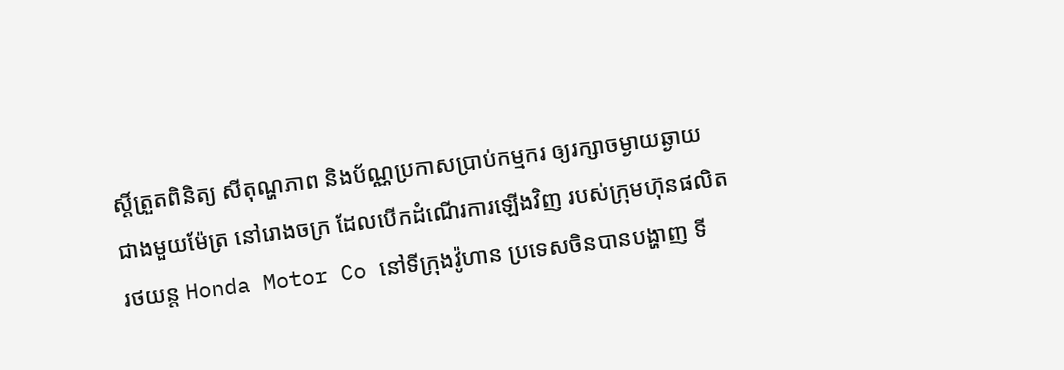ស្តិ៍ត្រួតពិនិត្យ សីតុណ្ហភាព និងប័ណ្ណប្រកាសប្រាប់កម្មករ ឲ្យរក្សាចម្ងាយឆ្ងាយ ជាងមួយម៉ែត្រ នៅរោងចក្រ ដែលបើកដំណើរការឡើងវិញ របស់ក្រុមហ៊ុនផលិតរថយន្ត Honda Motor Co នៅទីក្រុងវ៉ូហាន ប្រទេសចិនបានបង្ហាញ ទី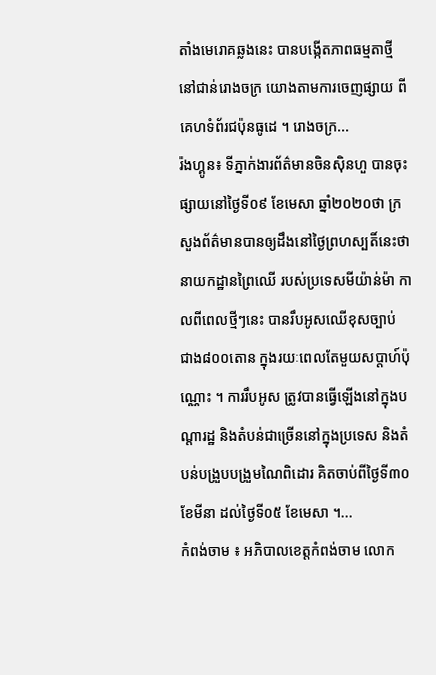តាំងមេរោគឆ្លងនេះ បានបង្កើតភាពធម្មតាថ្មី នៅជាន់រោងចក្រ យោងតាមការចេញផ្សាយ ពីគេហទំព័រជប៉ុនធូដេ ។ រោងចក្រ...
រ៉ងហ្គូន៖ ទីភ្នាក់ងារព័ត៌មានចិនស៊ិនហួ បានចុះផ្សាយនៅថ្ងៃទី០៩ ខែមេសា ឆ្នាំ២០២០ថា ក្រសួងព័ត៌មានបានឲ្យដឹងនៅថ្ងៃព្រហស្បតិ៍នេះថា នាយកដ្ឋានព្រៃឈើ របស់ប្រទេសមីយ៉ាន់ម៉ា កាលពីពេលថ្មីៗនេះ បានរឹបអូសឈើខុសច្បាប់ ជាង៨០០តោន ក្នុងរយៈពេលតែមួយសប្តាហ៍ប៉ុណ្ណោះ ។ ការរឹបអូស ត្រូវបានធ្វើឡើងនៅក្នុងបណ្តារដ្ឋ និងតំបន់ជាច្រើននៅក្នុងប្រទេស និងតំបន់បង្រួបបង្រួមណៃពិដោរ គិតចាប់ពីថ្ងៃទី៣០ ខែមីនា ដល់ថ្ងៃទី០៥ ខែមេសា ។...
កំពង់ចាម ៖ អភិបាលខេត្តកំពង់ចាម លោក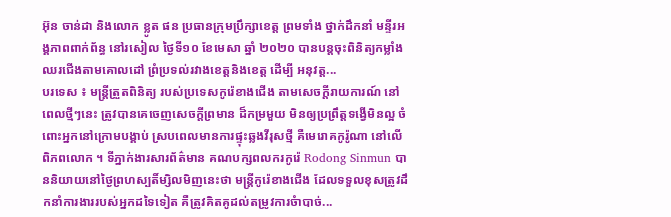អ៊ុន ចាន់ដា និងលោក ខ្លូត ផន ប្រធានក្រុមប្រឹក្សាខេត្ត ព្រមទាំង ថ្នាក់ដឹកនាំ មន្ទីរអង្គភាពពាក់ព័ន្ធ នៅរសៀល ថ្ងៃទី១០ ខែមេសា ឆ្នាំ ២០២០ បានបន្តចុះពិនិត្យកម្លាំងឈរជើងតាមគោលដៅ ព្រំប្រទល់រវាងខេត្តនិងខេត្ត ដើម្បី អនុវត្ត...
បរទេស ៖ មន្ត្រីត្រួតពិនិត្យ របស់ប្រទេសកូរ៉េខាងជើង តាមសេចក្តីរាយការណ៍ នៅពេលថ្មីៗនេះ ត្រូវបានគេចេញសេចក្តីព្រមាន ដ៏កម្រមួយ មិនឲ្យប្រព្រឹត្តទង្វើមិនល្អ ចំពោះអ្នកនៅក្រោមបង្គាប់ ស្របពេលមានការផ្ទុះឆ្លងវីរុសថ្មី គឺមេរោគកូរ៉ូណា នៅលើពិភពលោក ។ ទីភ្នាក់ងារសារព័ត៌មាន គណបក្សពលករកូរ៉េ Rodong Sinmun បាននិយាយនៅថ្ងៃព្រហស្បតិ៍ម្សិលមិញនេះថា មន្ត្រីកូរ៉េខាងជើង ដែលទទួលខុសត្រូវដឹកនាំការងាររបស់អ្នកដទៃទៀត គឺត្រូវគិតគូដល់តម្រូវការចំាបាច់...